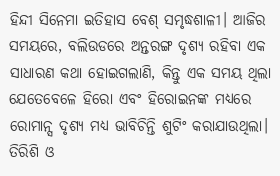ହିନ୍ଦୀ ସିନେମା ଇତିହାସ ବେଶ୍ ସମୃଦ୍ଧଶାଳୀ। ଆଜିର ସମୟରେ, ବଲିଉଡରେ ଅନ୍ତରଙ୍ଗ ଦୃଶ୍ୟ ରହିବା ଏକ ସାଧାରଣ କଥା ହୋଇଗଲାଣି, କିନ୍ତୁ ଏକ ସମୟ ଥିଲା ଯେତେବେଳେ ହିରୋ ଏବଂ ହିରୋଇନଙ୍କ ମଧ୍ୟରେ ରୋମାନ୍ସ ଦୃଶ୍ୟ ମଧ୍ୟ ଭାବିଚିନ୍ତି ଶୁଟିଂ କରାଯାଉଥିଲା। ତିରିଶି ଓ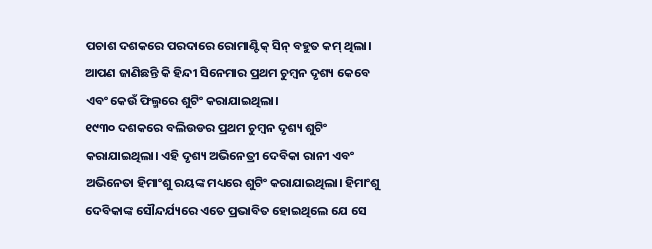ପଚାଶ ଦଶକରେ ପରଦାରେ ରୋମାଣ୍ଟିକ୍ ସିନ୍ ବହୁତ କମ୍ ଥିଲା।
ଆପଣ ଜାଣିଛନ୍ତି କି ହିନ୍ଦୀ ସିନେମାର ପ୍ରଥମ ଚୁମ୍ବନ ଦୃଶ୍ୟ କେବେ ଏବଂ କେଉଁ ଫିଲ୍ମରେ ଶୁଟିଂ କରାଯାଇଥିଲା।
୧୯୩୦ ଦଶକରେ ବଲିଉଡର ପ୍ରଥମ ଚୁମ୍ବନ ଦୃଶ୍ୟ ଶୁଟିଂ କରାଯାଇଥିଲା। ଏହି ଦୃଶ୍ୟ ଅଭିନେତ୍ରୀ ଦେବିକା ରାନୀ ଏବଂ ଅଭିନେତା ହିମାଂଶୁ ରୟଙ୍କ ମଧ୍ୟରେ ଶୁଟିଂ କରାଯାଇଥିଲା। ହିମାଂଶୁ ଦେବିକାଙ୍କ ସୌନ୍ଦର୍ଯ୍ୟରେ ଏତେ ପ୍ରଭାବିତ ହୋଇଥିଲେ ଯେ ସେ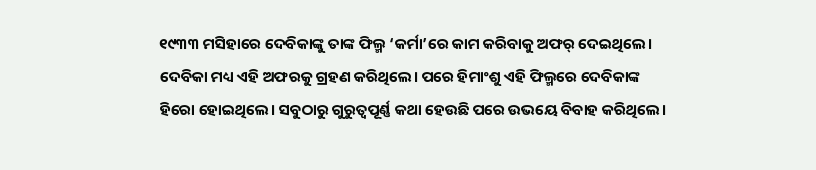୧୯୩୩ ମସିହାରେ ଦେବିକାଙ୍କୁ ତାଙ୍କ ଫିଲ୍ମ ‘କର୍ମା’ରେ କାମ କରିବାକୁ ଅଫର୍ ଦେଇଥିଲେ। ଦେବିକା ମଧ୍ୟ ଏହି ଅଫରକୁ ଗ୍ରହଣ କରିଥିଲେ। ପରେ ହିମାଂଶୁ ଏହି ଫିଲ୍ମରେ ଦେବିକାଙ୍କ ହିରୋ ହୋଇଥିଲେ। ସବୁଠାରୁ ଗୁରୁତ୍ୱପୂର୍ଣ୍ଣ କଥା ହେଉଛି ପରେ ଉଭୟେ ବିବାହ କରିଥିଲେ।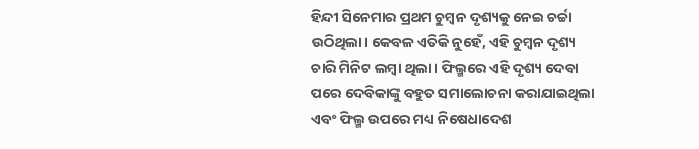ହିନ୍ଦୀ ସିନେମାର ପ୍ରଥମ ଚୁମ୍ବନ ଦୃଶ୍ୟକୁ ନେଇ ଚର୍ଚ୍ଚା ଉଠିଥିଲା। କେବଳ ଏତିକି ନୁହେଁ, ଏହି ଚୁମ୍ବନ ଦୃଶ୍ୟ ଚାରି ମିନିଟ ଲମ୍ବା ଥିଲା। ଫିଲ୍ମରେ ଏହି ଦୃଶ୍ୟ ଦେବା ପରେ ଦେବିକାଙ୍କୁ ବହୁତ ସମାଲୋଚନା କରାଯାଇଥିଲା ଏବଂ ଫିଲ୍ମ ଉପରେ ମଧ୍ୟ ନିଷେଧାଦେଶ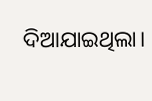ଦିଆଯାଇଥିଲା।